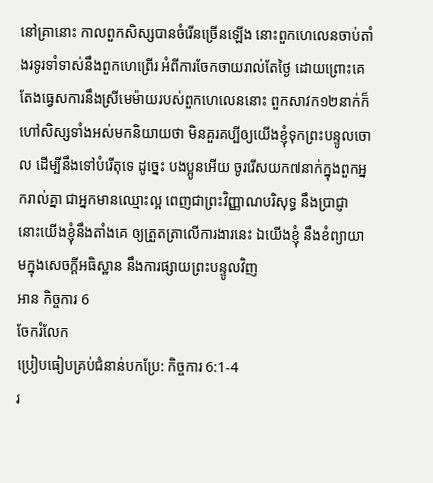នៅគ្រានោះ កាលពួកសិស្សបានចំរើនច្រើនឡើង នោះពួកហេលេនចាប់តាំងរទូរទាំទាស់នឹងពួកហេព្រើរ អំពីការចែកចាយរាល់តែថ្ងៃ ដោយព្រោះគេតែងធ្វេសការនឹងស្រីមេម៉ាយរបស់ពួកហេលេននោះ ពួកសាវក១២នាក់ក៏ហៅសិស្សទាំងអស់មកនិយាយថា មិនគួរគប្បីឲ្យយើងខ្ញុំទុកព្រះបន្ទូលចោល ដើម្បីនឹងទៅបំរើតុទេ ដូច្នេះ បងប្អូនអើយ ចូររើសយក៧នាក់ក្នុងពួកអ្នករាល់គ្នា ជាអ្នកមានឈ្មោះល្អ ពេញជាព្រះវិញ្ញាណបរិសុទ្ធ នឹងប្រាជ្ញា នោះយើងខ្ញុំនឹងតាំងគេ ឲ្យត្រួតត្រាលើការងារនេះ ឯយើងខ្ញុំ នឹងខំព្យាយាមក្នុងសេចក្ដីអធិស្ឋាន នឹងការផ្សាយព្រះបន្ទូលវិញ
អាន កិច្ចការ 6
ចែករំលែក
ប្រៀបធៀបគ្រប់ជំនាន់បកប្រែ: កិច្ចការ 6:1-4
រ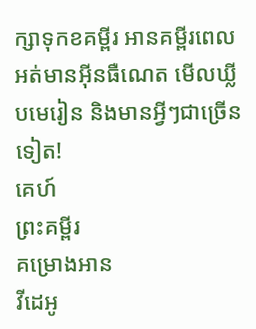ក្សាទុកខគម្ពីរ អានគម្ពីរពេលអត់មានអ៊ីនធឺណេត មើលឃ្លីបមេរៀន និងមានអ្វីៗជាច្រើនទៀត!
គេហ៍
ព្រះគម្ពីរ
គម្រោងអាន
វីដេអូ